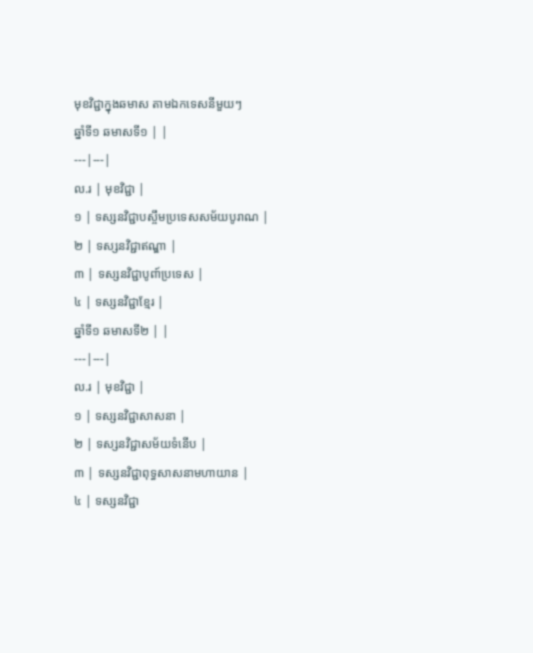មុខវិជ្ជាក្នុងឆមាស តាមឯកទេសនីមួយៗ
ឆ្នាំទី១ ឆមាសទី១ | |
---|---|
ល.រ | មុខវិជ្ជា |
១ | ទស្សនវិជ្ជាបស្ចឹមប្រទេសសម័យបូរាណ |
២ | ទស្សនវិជ្ជាឥណ្ឌា |
៣ | ទស្សនវិជ្ជាបូពា៍ប្រទេស |
៤ | ទស្សនវិជ្ជាខ្មែរ |
ឆ្នាំទី១ ឆមាសទី២ | |
---|---|
ល.រ | មុខវិជ្ជា |
១ | ទស្សនវិជ្ជាសាសនា |
២ | ទស្សនវិជ្ជាសម័យទំនើប |
៣ | ទស្សនវិជ្ជាពុទ្ធសាសនាមហាយាន |
៤ | ទស្សនវិជ្ជា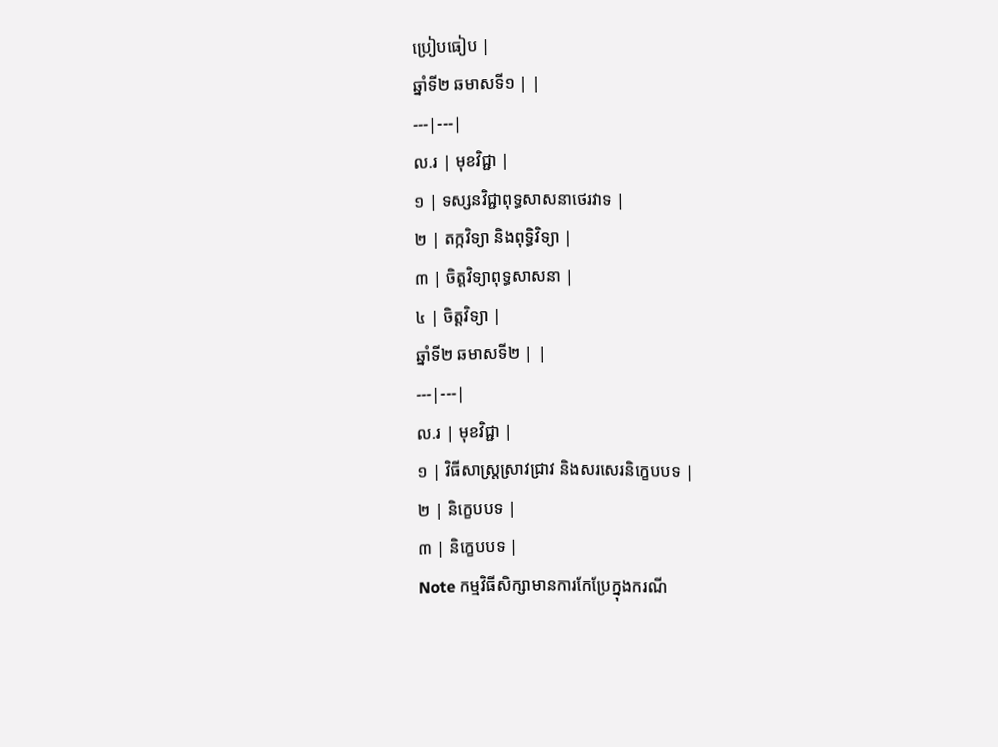ប្រៀបធៀប |
ឆ្នាំទី២ ឆមាសទី១ | |
---|---|
ល.រ | មុខវិជ្ជា |
១ | ទស្សនវិជ្ជាពុទ្ធសាសនាថេរវាទ |
២ | តក្កវិទ្យា និងពុទ្ធិវិទ្យា |
៣ | ចិត្តវិទ្យាពុទ្ធសាសនា |
៤ | ចិត្តវិទ្យា |
ឆ្នាំទី២ ឆមាសទី២ | |
---|---|
ល.រ | មុខវិជ្ជា |
១ | វិធីសាស្រ្តស្រាវជ្រាវ និងសរសេរនិក្ខេបបទ |
២ | និក្ខេបបទ |
៣ | និក្ខេបបទ |
Note កម្មវិធីសិក្សាមានការកែប្រែក្នុងករណី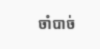ចាំបាច់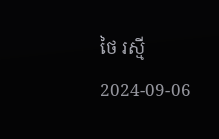ថៃ រស្មី 2024-09-06